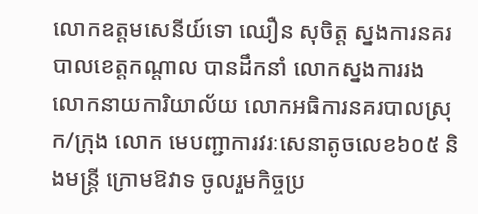លោកឧត្តមសេនីយ៍ទោ ឈឿន សុចិត្ត ស្នងការនគរបាលខេត្តកណ្តាល បានដឹកនាំ លោកស្នងការរង លោកនាយការិយាល័យ លោកអធិការនគរបាលស្រុក/ក្រុង លោក មេបញ្ជាការវរៈសេនាតូចលេខ៦០៥ និងមន្ត្រី ក្រោមឱវាទ ចូលរួមកិច្ចប្រ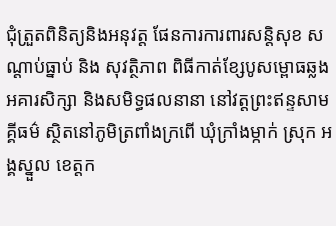ជុំត្រួតពិនិត្យនិងអនុវត្ត ផែនការការពារសន្តិសុខ សណ្តាប់ធ្នាប់ និង សុវត្ថិភាព ពិធីកាត់ខ្សែបូសម្ពោធឆ្លងអគារសិក្សា និងសមិទ្ធផលនានា នៅវត្តព្រះឥន្ទសាមគ្គីធម៌ ស្ថិតនៅភូមិត្រពាំងក្រពើ ឃុំក្រាំងម្កាក់ ស្រុក អង្គស្នួល ខេត្តក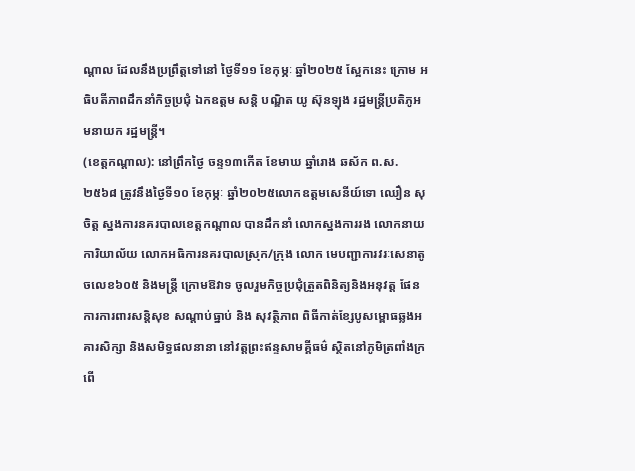ណ្តាល ដែលនឹងប្រព្រឹត្តទៅនៅ ថ្ងៃទី១១ ខែកុម្ភៈ ឆ្នាំ២០២៥ ស្អែកនេះ ក្រោម អធិបតីភាពដឹកនាំកិច្ចប្រជុំ ឯកឧត្តម សន្តិ បណ្ឌិត យូ ស៊ុនឡុង រដ្ឋមន្ត្រីប្រតិភូអមនាយក រដ្ឋមន្ត្រី។
(ខេត្តកណ្តាល): នៅព្រឹកថ្ងៃ ចន្ទ១៣កើត ខែមាឃ ឆ្នាំរោង ឆស័ក ព.ស.២៥៦៨ ត្រូវនឹងថ្ងៃទី១០ ខែកុម្ភៈ ឆ្នាំ២០២៥លោកឧត្តមសេនីយ៍ទោ ឈឿន សុចិត្ត ស្នងការនគរបាលខេត្តកណ្តាល បានដឹកនាំ លោកស្នងការរង លោកនាយការិយាល័យ លោកអធិការនគរបាលស្រុក/ក្រុង លោក មេបញ្ជាការវរៈសេនាតូចលេខ៦០៥ និងមន្ត្រី ក្រោមឱវាទ ចូលរួមកិច្ចប្រជុំត្រួតពិនិត្យនិងអនុវត្ត ផែនការការពារសន្តិសុខ សណ្តាប់ធ្នាប់ និង សុវត្ថិភាព ពិធីកាត់ខ្សែបូសម្ពោធឆ្លងអគារសិក្សា និងសមិទ្ធផលនានា នៅវត្តព្រះឥន្ទសាមគ្គីធម៌ ស្ថិតនៅភូមិត្រពាំងក្រពើ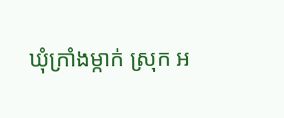ឃុំក្រាំងម្កាក់ ស្រុក អ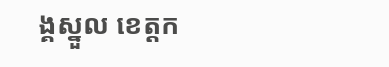ង្គស្នួល ខេត្តក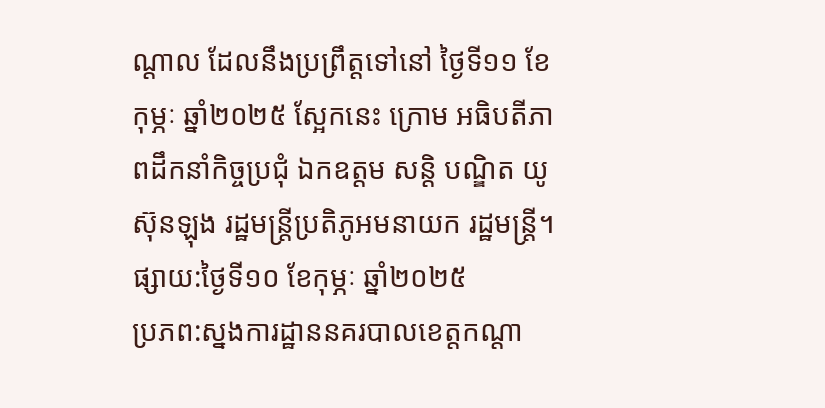ណ្តាល ដែលនឹងប្រព្រឹត្តទៅនៅ ថ្ងៃទី១១ ខែកុម្ភៈ ឆ្នាំ២០២៥ ស្អែកនេះ ក្រោម អធិបតីភាពដឹកនាំកិច្ចប្រជុំ ឯកឧត្តម សន្តិ បណ្ឌិត យូ ស៊ុនឡុង រដ្ឋមន្ត្រីប្រតិភូអមនាយក រដ្ឋមន្ត្រី។
ផ្សាយ:ថ្ងៃទី១០ ខែកុម្ភៈ ឆ្នាំ២០២៥
ប្រភព:ស្នងការដ្ឋាននគរបាលខេត្តកណ្តា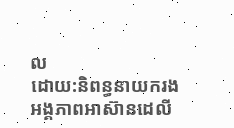ល
ដោយ:និពន្ធនាយករងអង្គភាពអាស៊ានដេលី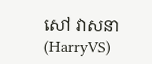សៅ វាសនា(HarryVS)